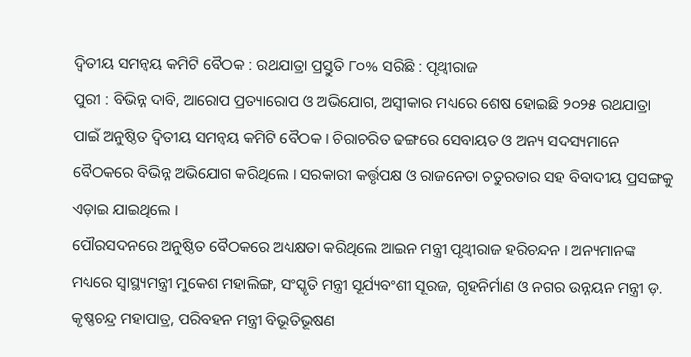ଦ୍ୱିତୀୟ ସମନ୍ୱୟ କମିଟି ବୈଠକ : ରଥଯାତ୍ରା ପ୍ରସ୍ତୁତି ୮୦% ସରିଛି : ପୃଥ୍ୱୀରାଜ
ପୁରୀ : ବିଭିନ୍ନ ଦାବି, ଆରୋପ ପ୍ରତ୍ୟାରୋପ ଓ ଅଭିଯୋଗ, ଅସ୍ୱୀକାର ମଧ୍ୟରେ ଶେଷ ହୋଇଛି ୨୦୨୫ ରଥଯାତ୍ରା ପାଇଁ ଅନୁଷ୍ଠିତ ଦ୍ୱିତୀୟ ସମନ୍ୱୟ କମିଟି ବୈଠକ । ଚିରାଚରିତ ଢଙ୍ଗରେ ସେବାୟତ ଓ ଅନ୍ୟ ସଦସ୍ୟମାନେ ବୈଠକରେ ବିଭିନ୍ନ ଅଭିଯୋଗ କରିଥିଲେ । ସରକାରୀ କର୍ତ୍ତୃପକ୍ଷ ଓ ରାଜନେତା ଚତୁରତାର ସହ ବିବାଦୀୟ ପ୍ରସଙ୍ଗକୁ ଏଡ଼ାଇ ଯାଇଥିଲେ ।
ପୌରସଦନରେ ଅନୁଷ୍ଠିତ ବୈଠକରେ ଅଧ୍ୟକ୍ଷତା କରିଥିଲେ ଆଇନ ମନ୍ତ୍ରୀ ପୃଥ୍ୱୀରାଜ ହରିଚନ୍ଦନ । ଅନ୍ୟମାନଙ୍କ ମଧ୍ୟରେ ସ୍ୱାସ୍ଥ୍ୟମନ୍ତ୍ରୀ ମୁକେଶ ମହାଲିଙ୍ଗ, ସଂସ୍କୃତି ମନ୍ତ୍ରୀ ସୂର୍ଯ୍ୟବଂଶୀ ସୂରଜ, ଗୃହନିର୍ମାଣ ଓ ନଗର ଉନ୍ନୟନ ମନ୍ତ୍ରୀ ଡ଼. କୃଷ୍ଣଚନ୍ଦ୍ର ମହାପାତ୍ର, ପରିବହନ ମନ୍ତ୍ରୀ ବିଭୂତିଭୂଷଣ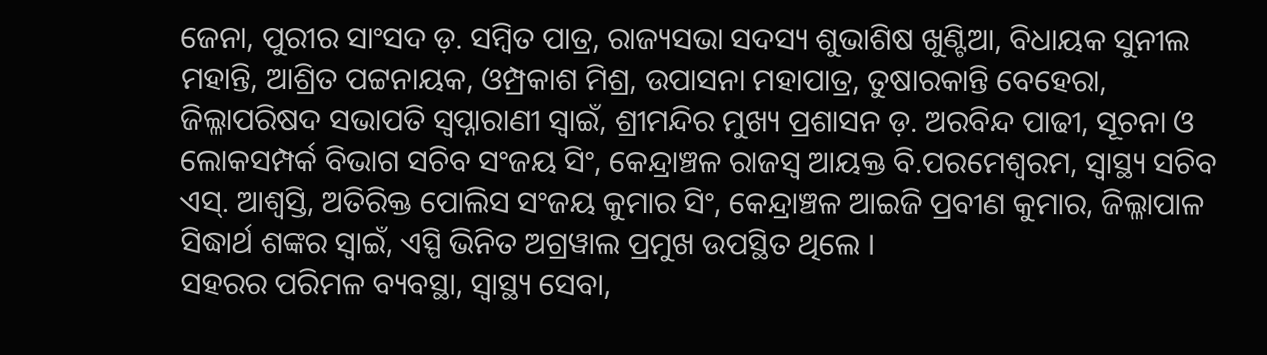ଜେନା, ପୁରୀର ସାଂସଦ ଡ଼. ସମ୍ବିତ ପାତ୍ର, ରାଜ୍ୟସଭା ସଦସ୍ୟ ଶୁଭାଶିଷ ଖୁଣ୍ଟିଆ, ବିଧାୟକ ସୁନୀଲ ମହାନ୍ତି, ଆଶ୍ରିତ ପଟ୍ଟନାୟକ, ଓମ୍ପ୍ରକାଶ ମିଶ୍ର, ଉପାସନା ମହାପାତ୍ର, ତୁଷାରକାନ୍ତି ବେହେରା, ଜିଲ୍ଳାପରିଷଦ ସଭାପତି ସ୍ୱପ୍ନାରାଣୀ ସ୍ୱାଇଁ, ଶ୍ରୀମନ୍ଦିର ମୁଖ୍ୟ ପ୍ରଶାସନ ଡ଼. ଅରବିନ୍ଦ ପାଢୀ, ସୂଚନା ଓ ଲୋକସମ୍ପର୍କ ବିଭାଗ ସଚିବ ସଂଜୟ ସିଂ, କେନ୍ଦ୍ରାଞ୍ଚଳ ରାଜସ୍ୱ ଆୟକ୍ତ ବି.ପରମେଶ୍ୱରମ, ସ୍ୱାସ୍ଥ୍ୟ ସଚିବ ଏସ୍. ଆଶ୍ୱସ୍ତି, ଅତିରିକ୍ତ ପୋଲିସ ସଂଜୟ କୁମାର ସିଂ, କେନ୍ଦ୍ରାଞ୍ଚଳ ଆଇଜି ପ୍ରବୀଣ କୁମାର, ଜିଲ୍ଳାପାଳ ସିଦ୍ଧାର୍ଥ ଶଙ୍କର ସ୍ୱାଇଁ, ଏସ୍ପି ଭିନିତ ଅଗ୍ରୱାଲ ପ୍ରମୁଖ ଉପସ୍ଥିତ ଥିଲେ ।
ସହରର ପରିମଳ ବ୍ୟବସ୍ଥା, ସ୍ୱାସ୍ଥ୍ୟ ସେବା,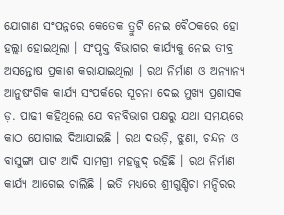ଯୋଗାଣ ସଂପନ୍ନରେ କେତେକ ତ୍ରୁଟି ନେଇ ବୈଠକରେ ହୋ ହଲ୍ଲା ହୋଇଥିଲା । ସଂପୃକ୍ତ ବିଭାଗର କାର୍ଯ୍ୟକୁ ନେଇ ତୀବ୍ର ଅସନ୍ତୋଷ ପ୍ରକାଶ କରାଯାଇଥିଲା । ରଥ ନିର୍ମାଣ ଓ ଅନ୍ୟାନ୍ୟ ଆନୁଷଂଗିକ କାର୍ଯ୍ୟ ସଂପର୍କରେ ସୂଚନା ଦେଇ ମୁଖ୍ୟ ପ୍ରଶାସକ ଡ଼. ପାଢୀ କହିଥିଲେ ଯେ ବନବିଭାଗ ପକ୍ଷରୁ ଯଥା ସମୟରେ କାଠ ଯୋଗାଇ ଦିଆଯାଇଛି । ରଥ ଦଉଡ଼ି, ଝୁଣା, ଚନ୍ଦନ ଓ ବାସୁଙ୍ଗା ପାଟ ଆଦି ସାମଗ୍ରୀ ମହଜୁଦ୍ ରହିଛି । ରଥ ନିର୍ମାଣ କାର୍ଯ୍ୟ ଆଗେଇ ଚାଲିଛି । ଇତି ମଧ୍ୟରେ ଶ୍ରୀଗୁଣ୍ଡିଚା ମନ୍ଦିରର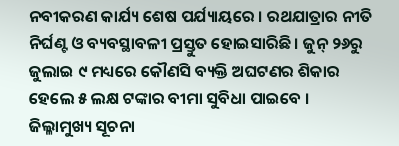ନବୀକରଣ କାର୍ଯ୍ୟ ଶେଷ ପର୍ଯ୍ୟାୟରେ । ରଥଯାତ୍ରାର ନୀତି ନିର୍ଘଣ୍ଟ ଓ ବ୍ୟବସ୍ଥାବଳୀ ପ୍ରସ୍ତୁତ ହୋଇସାରିଛି । ଜୁନ୍ ୨୬ରୁ ଜୁଲାଇ ୯ ମଧ୍ୟରେ କୌଣସି ବ୍ୟକ୍ତି ଅଘଟଣର ଶିକାର ହେଲେ ୫ ଲକ୍ଷ ଟଙ୍କାର ବୀମା ସୁବିଧା ପାଇବେ ।
ଜିଲ୍ଳାମୁଖ୍ୟ ସୂଚନା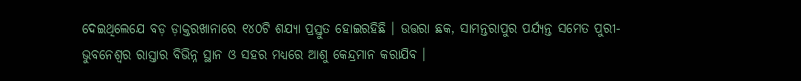ଦେଇଥିଲେଯେ ବଡ଼ ଡ଼ାକ୍ତରଖାନାରେ ୧୪୦ଟି ଶଯ୍ୟା ପ୍ରସ୍ତୁତ ହୋଇରହିଛି । ଉତ୍ତରା ଛକ, ସାମନ୍ତରାପୁର ପର୍ଯ୍ୟନ୍ତ ସମେତ ପୁରୀ-ଭୁବନେଶ୍ୱର ରାସ୍ତାର ବିଭିନ୍ନ ସ୍ଥାନ ଓ ସହର ମଧ୍ୟରେ ଆଶୁ କେନ୍ଦ୍ରମାନ କରାଯିବ ।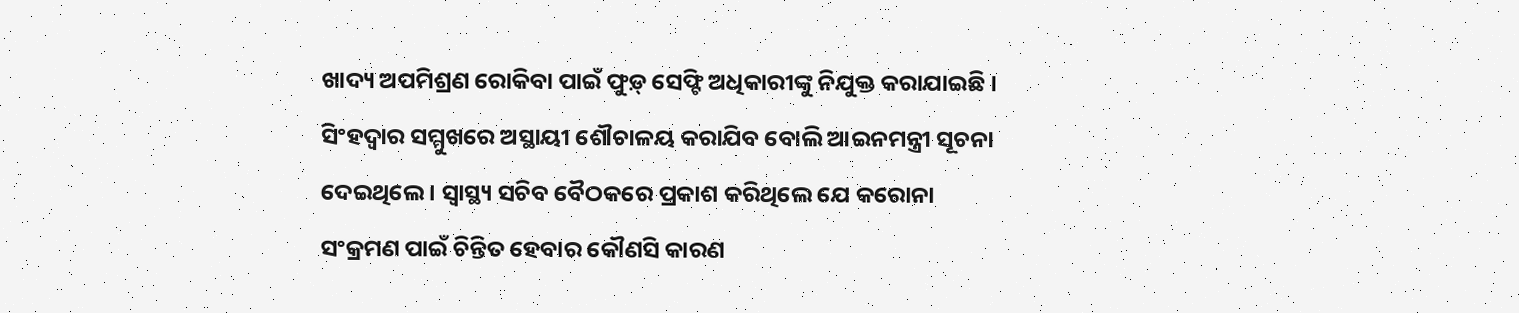ଖାଦ୍ୟ ଅପମିଶ୍ରଣ ରୋକିବା ପାଇଁ ଫୁଡ଼୍ ସେଫ୍ଟି ଅଧିକାରୀଙ୍କୁ ନିଯୁକ୍ତ କରାଯାଇଛି । ସିଂହଦ୍ୱାର ସମ୍ମୁଖରେ ଅସ୍ଥାୟୀ ଶୌଚାଳୟ କରାଯିବ ବୋଲି ଆଇନମନ୍ତ୍ରୀ ସୂଚନା ଦେଇଥିଲେ । ସ୍ୱାସ୍ଥ୍ୟ ସଚିବ ବୈଠକରେ ପ୍ରକାଶ କରିଥିଲେ ଯେ କରୋନା ସଂକ୍ରମଣ ପାଇଁ ଚିନ୍ତିତ ହେବାର କୌଣସି କାରଣ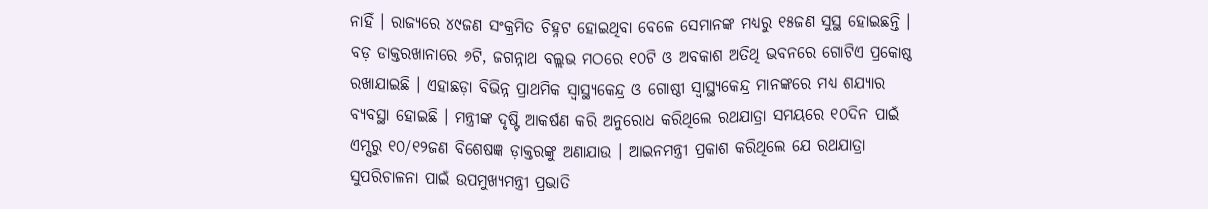ନାହିଁ । ରାଜ୍ୟରେ ୪୯ଜଣ ସଂକ୍ରମିତ ଚିହ୍ନଟ ହୋଇଥିବା ବେଳେ ସେମାନଙ୍କ ମଧ୍ୟରୁ ୧୫ଜଣ ସୁସ୍ଥ ହୋଇଛନ୍ତି । ବଡ଼ ଡାକ୍ତରଖାନାରେ ୬ଟି, ଜଗନ୍ନାଥ ବଲ୍ଲଭ ମଠରେ ୧୦ଟି ଓ ଅବକାଶ ଅତିଥି ଭବନରେ ଗୋଟିଏ ପ୍ରକୋଷ୍ଠ ରଖାଯାଇଛି । ଏହାଛଡ଼ା ବିଭିନ୍ନ ପ୍ରାଥମିକ ସ୍ୱାସ୍ଥ୍ୟକେନ୍ଦ୍ର ଓ ଗୋଷ୍ଠୀ ସ୍ୱାସ୍ଥ୍ୟକେନ୍ଦ୍ର ମାନଙ୍କରେ ମଧ୍ୟ ଶଯ୍ୟାର ବ୍ୟବସ୍ଥା ହୋଇଛି । ମନ୍ତ୍ରୀଙ୍କ ଦୃଷ୍ଟି ଆକର୍ଷଣ କରି ଅନୁରୋଧ କରିଥିଲେ ରଥଯାତ୍ରା ସମୟରେ ୧୦ଦିନ ପାଇଁ ଏମ୍ସରୁ ୧୦/୧୨ଜଣ ବିଶେଷଜ୍ଞ ଡ଼ାକ୍ତରଙ୍କୁ ଅଣାଯାଉ । ଆଇନମନ୍ତ୍ରୀ ପ୍ରକାଶ କରିଥିଲେ ଯେ ରଥଯାତ୍ରା ସୁପରିଚାଳନା ପାଇଁ ଉପମୁଖ୍ୟମନ୍ତ୍ରୀ ପ୍ରଭାତି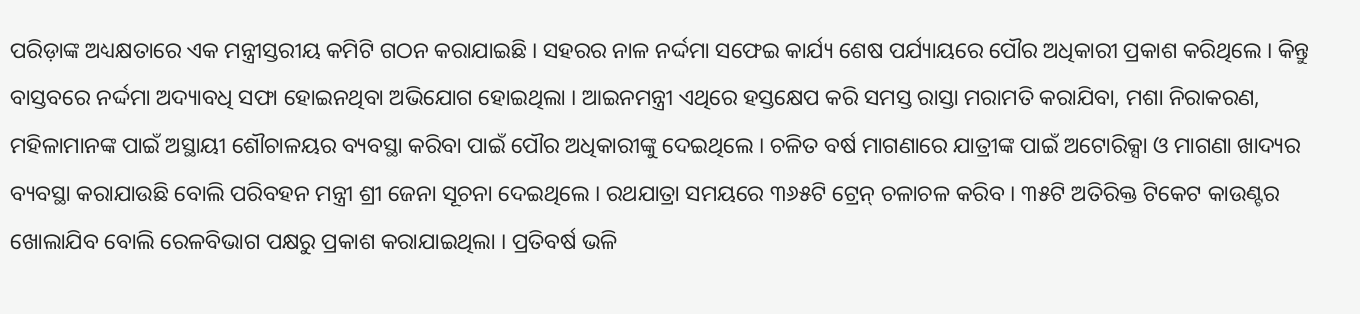ପରିଡ଼ାଙ୍କ ଅଧ୍ୟକ୍ଷତାରେ ଏକ ମନ୍ତ୍ରୀସ୍ତରୀୟ କମିଟି ଗଠନ କରାଯାଇଛି । ସହରର ନାଳ ନର୍ଦ୍ଦମା ସଫେଇ କାର୍ଯ୍ୟ ଶେଷ ପର୍ଯ୍ୟାୟରେ ପୌର ଅଧିକାରୀ ପ୍ରକାଶ କରିଥିଲେ । କିନ୍ତୁ ବାସ୍ତବରେ ନର୍ଦ୍ଦମା ଅଦ୍ୟାବଧି ସଫା ହୋଇନଥିବା ଅଭିଯୋଗ ହୋଇଥିଲା । ଆଇନମନ୍ତ୍ରୀ ଏଥିରେ ହସ୍ତକ୍ଷେପ କରି ସମସ୍ତ ରାସ୍ତା ମରାମତି କରାଯିବା, ମଶା ନିରାକରଣ, ମହିଳାମାନଙ୍କ ପାଇଁ ଅସ୍ଥାୟୀ ଶୌଚାଳୟର ବ୍ୟବସ୍ଥା କରିବା ପାଇଁ ପୌର ଅଧିକାରୀଙ୍କୁ ଦେଇଥିଲେ । ଚଳିତ ବର୍ଷ ମାଗଣାରେ ଯାତ୍ରୀଙ୍କ ପାଇଁ ଅଟୋରିକ୍ସା ଓ ମାଗଣା ଖାଦ୍ୟର ବ୍ୟବସ୍ଥା କରାଯାଉଛି ବୋଲି ପରିବହନ ମନ୍ତ୍ରୀ ଶ୍ରୀ ଜେନା ସୂଚନା ଦେଇଥିଲେ । ରଥଯାତ୍ରା ସମୟରେ ୩୬୫ଟି ଟ୍ରେନ୍ ଚଳାଚଳ କରିବ । ୩୫ଟି ଅତିରିକ୍ତ ଟିକେଟ କାଉଣ୍ଟର ଖୋଲାଯିବ ବୋଲି ରେଳବିଭାଗ ପକ୍ଷରୁ ପ୍ରକାଶ କରାଯାଇଥିଲା । ପ୍ରତିବର୍ଷ ଭଳି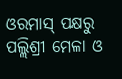ଓରମାସ୍ ପକ୍ଷରୁ ପଲ୍ଲିଶ୍ରୀ ମେଳା ଓ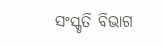ସଂସ୍କୃତି ବିଭାଗ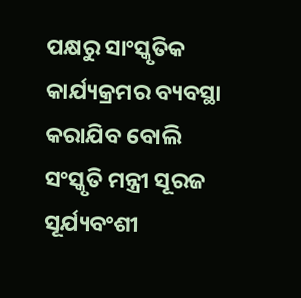ପକ୍ଷରୁ ସାଂସ୍କୃତିକ କାର୍ଯ୍ୟକ୍ରମର ବ୍ୟବସ୍ଥା କରାଯିବ ବୋଲି ସଂସ୍କୃତି ମନ୍ତ୍ରୀ ସୂରଜ ସୂର୍ଯ୍ୟବଂଶୀ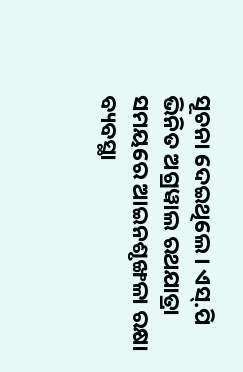ସୂଚନା ଦେଇଥିଲେ । ଏସ୍.ପି ଭିନିତ ଅଗ୍ରୱାଲ ରଥଯାତ୍ରା ସମୟରେ ଆଇନଶୃଙ୍ଖଳା ରକ୍ଷା ବ୍ୟବସ୍ଥା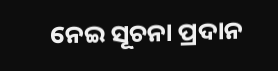ନେଇ ସୂଚନା ପ୍ରଦାନ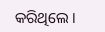କରିଥିଲେ ।